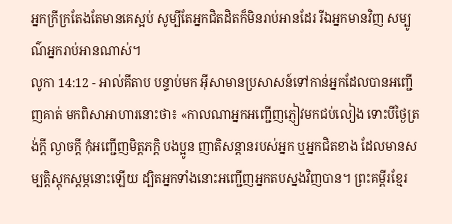អ្នកក្រីក្រតែងតែមានគេស្អប់ សូម្បីតែអ្នកជិតដិតក៏មិនរាប់អានដែរ រីឯអ្នកមានវិញ សម្បូណ៌អ្នករាប់អានណាស់។
លូកា 14:12 - អាល់គីតាប បន្ទាប់មក អ៊ីសាមានប្រសាសន៍ទៅកាន់អ្នកដែលបានអញ្ជើញគាត់ មកពិសាអាហារនោះថា៖ «កាលណាអ្នកអញ្ជើញភ្ញៀវមកជប់លៀង ទោះបីថ្ងៃត្រង់ក្ដី ល្ងាចក្ដី កុំអញ្ជើញមិត្ដភក្ដិ បងប្អូន ញាតិសន្ដានរបស់អ្នក ឬអ្នកជិតខាង ដែលមានសម្បត្តិស្ដុកស្ដម្ភនោះឡើយ ដ្បិតអ្នកទាំងនោះអញ្ជើញអ្នកតបស្នងវិញបាន។ ព្រះគម្ពីរខ្មែរ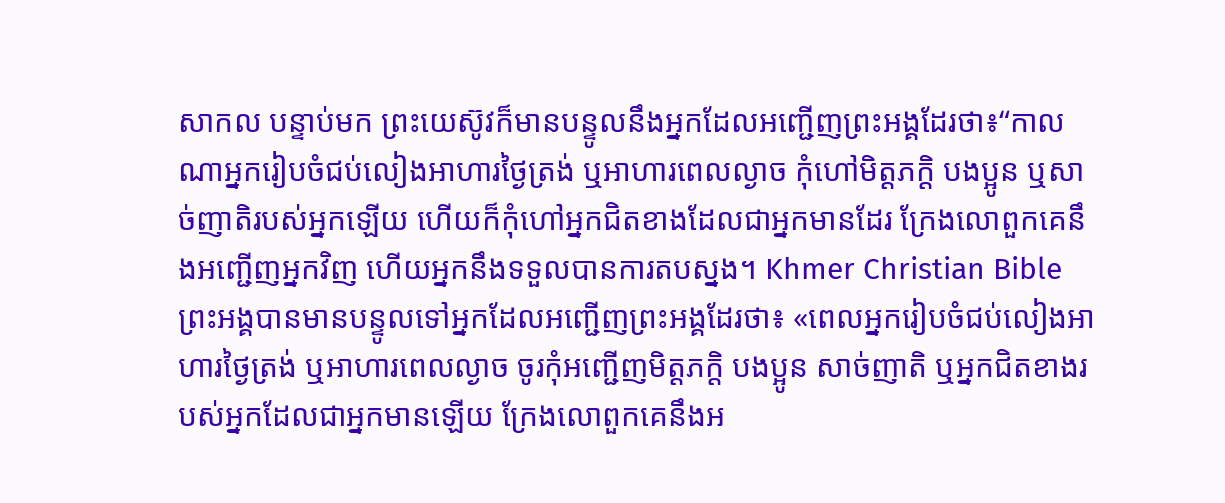សាកល បន្ទាប់មក ព្រះយេស៊ូវក៏មានបន្ទូលនឹងអ្នកដែលអញ្ជើញព្រះអង្គដែរថា៖“កាលណាអ្នករៀបចំជប់លៀងអាហារថ្ងៃត្រង់ ឬអាហារពេលល្ងាច កុំហៅមិត្តភក្ដិ បងប្អូន ឬសាច់ញាតិរបស់អ្នកឡើយ ហើយក៏កុំហៅអ្នកជិតខាងដែលជាអ្នកមានដែរ ក្រែងលោពួកគេនឹងអញ្ជើញអ្នកវិញ ហើយអ្នកនឹងទទួលបានការតបស្នង។ Khmer Christian Bible ព្រះអង្គបានមានបន្ទូលទៅអ្នកដែលអញ្ជើញព្រះអង្គដែរថា៖ «ពេលអ្នករៀបចំជប់លៀងអាហារថ្ងៃត្រង់ ឬអាហារពេលល្ងាច ចូរកុំអញ្ជើញមិត្ដភក្ដិ បងប្អូន សាច់ញាតិ ឬអ្នកជិតខាងរបស់អ្នកដែលជាអ្នកមានឡើយ ក្រែងលោពួកគេនឹងអ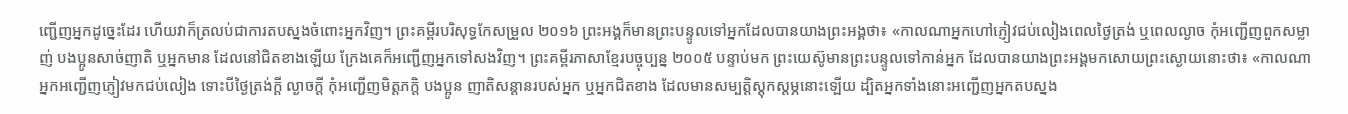ញ្ជើញអ្នកដូច្នេះដែរ ហើយវាក៏ត្រលប់ជាការតបស្នងចំពោះអ្នកវិញ។ ព្រះគម្ពីរបរិសុទ្ធកែសម្រួល ២០១៦ ព្រះអង្គក៏មានព្រះបន្ទូលទៅអ្នកដែលបានយាងព្រះអង្គថា៖ «កាលណាអ្នកហៅភ្ញៀវជប់លៀងពេលថ្ងៃត្រង់ ឬពេលល្ងាច កុំអញ្ជើញពួកសម្លាញ់ បងប្អូនសាច់ញាតិ ឬអ្នកមាន ដែលនៅជិតខាងឡើយ ក្រែងគេក៏អញ្ជើញអ្នកទៅសងវិញ។ ព្រះគម្ពីរភាសាខ្មែរបច្ចុប្បន្ន ២០០៥ បន្ទាប់មក ព្រះយេស៊ូមានព្រះបន្ទូលទៅកាន់អ្នក ដែលបានយាងព្រះអង្គមកសោយព្រះស្ងោយនោះថា៖ «កាលណាអ្នកអញ្ជើញភ្ញៀវមកជប់លៀង ទោះបីថ្ងៃត្រង់ក្ដី ល្ងាចក្ដី កុំអញ្ជើញមិត្តភក្ដិ បងប្អូន ញាតិសន្ដានរបស់អ្នក ឬអ្នកជិតខាង ដែលមានសម្បត្តិស្ដុកស្ដម្ភនោះឡើយ ដ្បិតអ្នកទាំងនោះអញ្ជើញអ្នកតបស្នង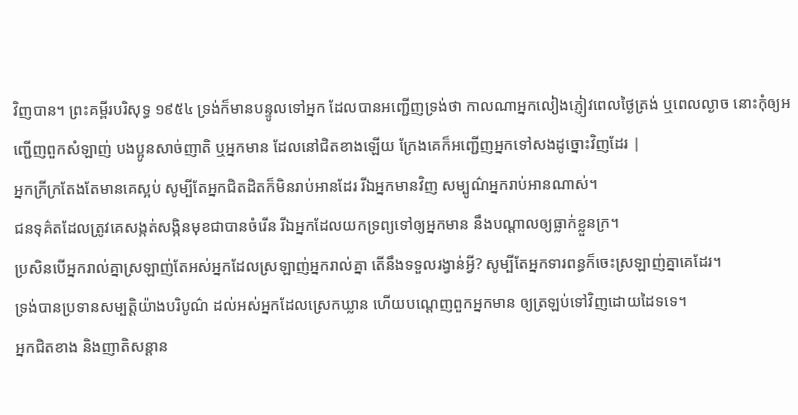វិញបាន។ ព្រះគម្ពីរបរិសុទ្ធ ១៩៥៤ ទ្រង់ក៏មានបន្ទូលទៅអ្នក ដែលបានអញ្ជើញទ្រង់ថា កាលណាអ្នកលៀងភ្ញៀវពេលថ្ងៃត្រង់ ឬពេលល្ងាច នោះកុំឲ្យអញ្ជើញពួកសំឡាញ់ បងប្អូនសាច់ញាតិ ឬអ្នកមាន ដែលនៅជិតខាងឡើយ ក្រែងគេក៏អញ្ជើញអ្នកទៅសងដូច្នោះវិញដែរ |
អ្នកក្រីក្រតែងតែមានគេស្អប់ សូម្បីតែអ្នកជិតដិតក៏មិនរាប់អានដែរ រីឯអ្នកមានវិញ សម្បូណ៌អ្នករាប់អានណាស់។
ជនទុគ៌តដែលត្រូវគេសង្កត់សង្កិនមុខជាបានចំរើន រីឯអ្នកដែលយកទ្រព្យទៅឲ្យអ្នកមាន នឹងបណ្ដាលឲ្យធ្លាក់ខ្លួនក្រ។
ប្រសិនបើអ្នករាល់គ្នាស្រឡាញ់តែអស់អ្នកដែលស្រឡាញ់អ្នករាល់គ្នា តើនឹងទទួលរង្វាន់អ្វី? សូម្បីតែអ្នកទារពន្ធក៏ចេះស្រឡាញ់គ្នាគេដែរ។
ទ្រង់បានប្រទានសម្បត្តិយ៉ាងបរិបូណ៌ ដល់អស់អ្នកដែលស្រេកឃ្លាន ហើយបណ្ដេញពួកអ្នកមាន ឲ្យត្រឡប់ទៅវិញដោយដៃទទេ។
អ្នកជិតខាង និងញាតិសន្ដាន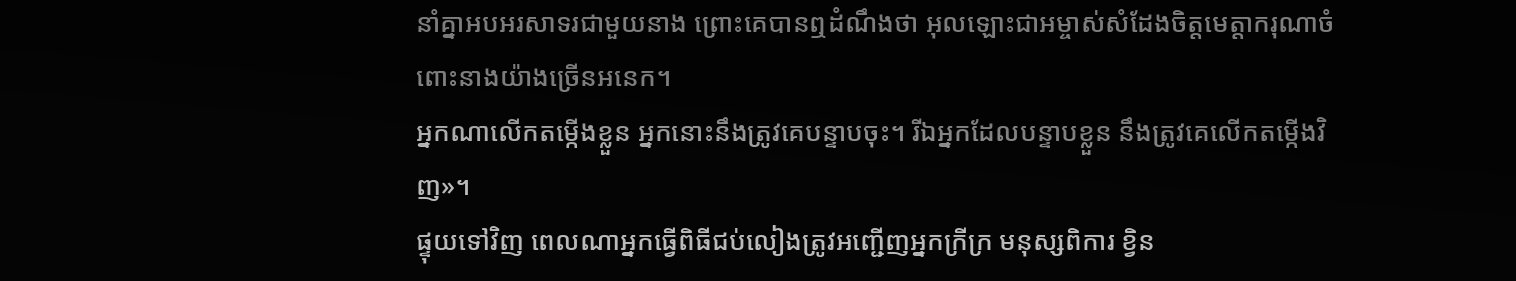នាំគ្នាអបអរសាទរជាមួយនាង ព្រោះគេបានឮដំណឹងថា អុលឡោះជាអម្ចាស់សំដែងចិត្តមេត្ដាករុណាចំពោះនាងយ៉ាងច្រើនអនេក។
អ្នកណាលើកតម្កើងខ្លួន អ្នកនោះនឹងត្រូវគេបន្ទាបចុះ។ រីឯអ្នកដែលបន្ទាបខ្លួន នឹងត្រូវគេលើកតម្កើងវិញ»។
ផ្ទុយទៅវិញ ពេលណាអ្នកធ្វើពិធីជប់លៀងត្រូវអញ្ជើញអ្នកក្រីក្រ មនុស្សពិការ ខ្វិន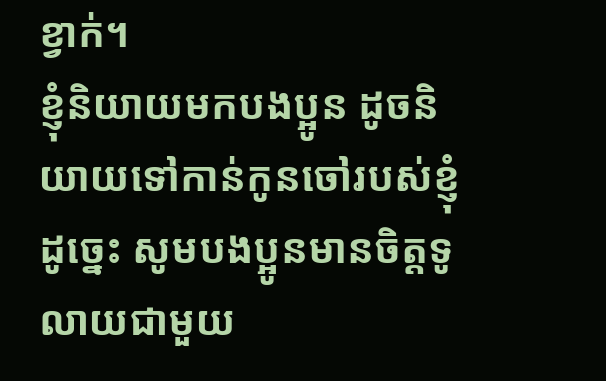ខ្វាក់។
ខ្ញុំនិយាយមកបងប្អូន ដូចនិយាយទៅកាន់កូនចៅរបស់ខ្ញុំ ដូច្នេះ សូមបងប្អូនមានចិត្ដទូលាយជាមួយ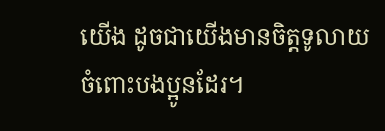យើង ដូចជាយើងមានចិត្ដទូលាយចំពោះបងប្អូនដែរ។